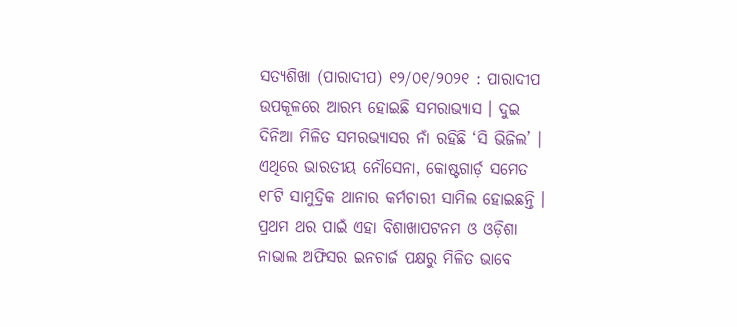ସତ୍ୟଶିଖା (ପାରାଦୀପ) ୧୨/୦୧/୨୦୨୧ : ପାରାଦୀପ ଉପକୂଳରେ ଆରମ୍ଭ ହୋଇଛି ସମରାଭ୍ୟାସ । ଦୁଇ ଦିନିଆ ମିଳିତ ସମରଭ୍ୟାସର ନାଁ ରହିଛି ‘ସି ଭିଜିଲ’ । ଏଥିରେ ଭାରତୀୟ ନୌସେନା, କୋଷ୍ଟଗାର୍ଡ଼ ସମେତ ୧୮ଟି ସାମୁଦ୍ରିକ ଥାନାର କର୍ମଚାରୀ ସାମିଲ ହୋଇଛନ୍ତି । ପ୍ରଥମ ଥର ପାଇଁ ଏହା ବିଶାଖାପଟନମ ଓ ଓଡ଼ିଶା ନାଭାଲ ଅଫିସର ଇନଚାର୍ଜ ପକ୍ଷରୁ ମିଳିତ ଭାବେ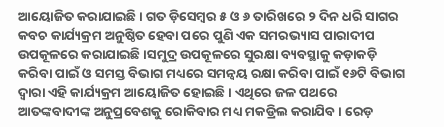ଆୟୋଜିତ କରାଯାଇଛି । ଗତ ଡ଼ିସେମ୍ବର ୫ ଓ ୬ ତାରିଖରେ ୨ ଦିନ ଧରି ସାଗର କବଚ କାର୍ଯ୍ୟକ୍ରମ ଅନୁଷ୍ଠିତ ହେବା ପରେ ପୁଣି ଏକ ସମରଭ୍ୟାସ ପାରାଦୀପ ଉପକୂଳରେ କରାଯାଇଛି ।ସମୁଦ୍ର ଉପକୂଳରେ ସୁରକ୍ଷା ବ୍ୟବସ୍ଥାକୁ କଡ଼ାକଡ଼ି କରିବା ପାଇଁ ଓ ସମସ୍ତ ବିଭାଗ ମଧ୍ୟରେ ସମନ୍ୱୟ ରକ୍ଷା କରିବା ପାଇଁ ୧୬ଟି ବିଭାଗ ଦ୍ୱାରା ଏହି କାର୍ଯ୍ୟକ୍ରମ ଆୟୋଜିତ ହୋଇଛି । ଏଥିରେ ଜଳ ପଥରେ ଆତଙ୍କବାଦୀଙ୍କ ଅନୁପ୍ରବେଶକୁ ରୋକିବାର ମଧ୍ୟ ମକଡ୍ରିଲ କରାଯିବ । ରେଡ଼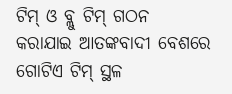ଟିମ୍ ଓ ବ୍ଲୁ ଟିମ୍ ଗଠନ କରାଯାଇ ଆତଙ୍କବାଦୀ ବେଶରେ ଗୋଟିଏ ଟିମ୍ ସ୍ଥଳ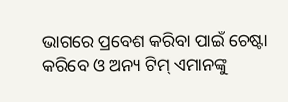ଭାଗରେ ପ୍ରବେଶ କରିବା ପାଇଁ ଚେଷ୍ଟା କରିବେ ଓ ଅନ୍ୟ ଟିମ୍ ଏମାନଙ୍କୁ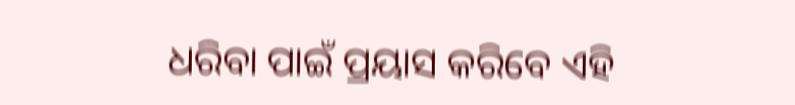ଧରିବା ପାଇଁ ପ୍ରୟାସ କରିବେ ଏହି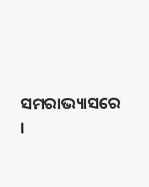ସମରାଭ୍ୟାସରେ ।